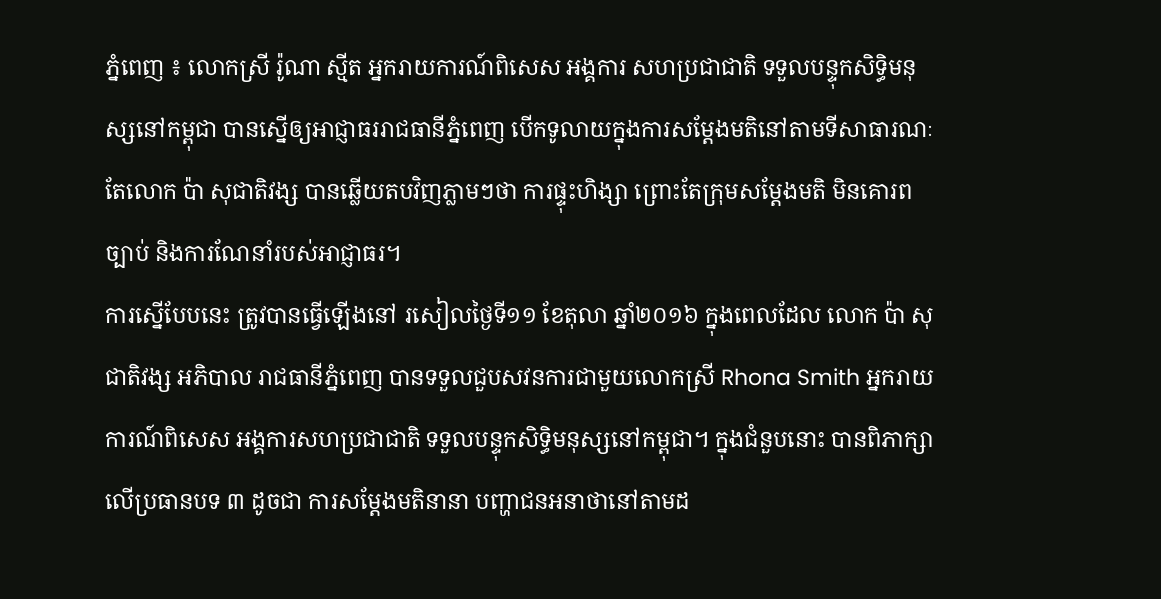ភ្នំពេញ ៖ លោកស្រី រ៉ូណា ស្មីត អ្នករាយការណ៍ពិសេស អង្គការ សហប្រជាជាតិ ទទួលបន្ទុកសិទ្ធិមនុស្សនៅកម្ពុជា បានស្នើឲ្យអាជ្ញាធររាជធានីភ្នំពេញ បើកទូលាយក្នុងការសម្តែងមតិនៅតាមទីសាធារណៈ តែលោក ប៉ា សុជាតិវង្ស បានឆ្លើយតបវិញភ្លាមៗថា ការផ្ទុះហិង្សា ព្រោះតែក្រុមសម្ដែងមតិ មិនគោរពច្បាប់ និងការណែនាំរបស់អាជ្ញាធរ។
ការស្នើបែបនេះ ត្រូវបានធ្វើឡើងនៅ រសៀលថ្ងៃទី១១ ខែតុលា ឆ្នាំ២០១៦ ក្នុងពេលដែល លោក ប៉ា សុជាតិវង្ស អភិបាល រាជធានីភ្នំពេញ បានទទួលជួបសវនការជាមួយលោកស្រី Rhona Smith អ្នករាយការណ៍ពិសេស អង្គការសហប្រជាជាតិ ទទួលបន្ទុកសិទ្ធិមនុស្សនៅកម្ពុជា។ ក្នុងជំនួបនោះ បានពិភាក្សាលើប្រធានបទ ៣ ដូចជា ការសម្តែងមតិនានា បញ្ហាជនអនាថានៅតាមដ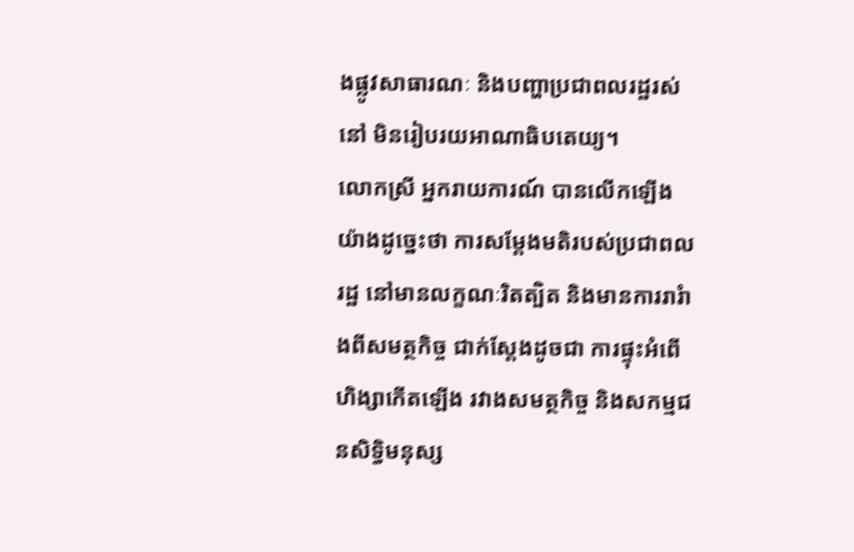ងផ្លូវសាធារណៈ និងបញ្ហាប្រជាពលរដ្ឋរស់នៅ មិនរៀបរយអាណាធិបតេយ្យ។
លោកស្រី អ្នករាយការណ៍ បានលើកឡើងយ៉ាងដូច្នេះថា ការសម្តែងមតិរបស់ប្រជាពលរដ្ឋ នៅមានលក្ខណៈរិតត្បិត និងមានការរារំាងពីសមត្ថកិច្ច ជាក់ស្ដែងដូចជា ការផ្ទុះអំពើហិង្សាកើតឡើង រវាងសមត្ថកិច្ច និងសកម្មជនសិទ្ធិមនុស្ស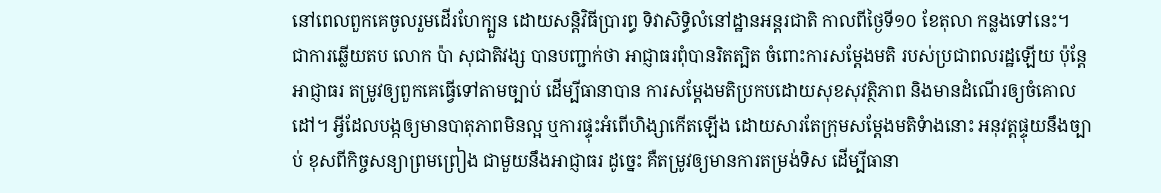នៅពេលពួកគេចូលរួមដើរហែក្បួន ដោយសន្តិវិធីប្រារព្ធ ទិវាសិទ្ធិលំនៅដ្ឋានអន្តរជាតិ កាលពីថ្ងៃទី១០ ខែតុលា កន្លងទៅនេះ។
ជាការឆ្លើយតប លោក ប៉ា សុជាតិវង្ស បានបញ្ជាក់ថា អាជ្ញាធរពុំបានរិតត្បិត ចំពោះការសម្តែងមតិ របស់ប្រជាពលរដ្ឋឡើយ ប៉ុន្តែអាជ្ញាធរ តម្រូវឲ្យពួកគេធ្វើទៅតាមច្បាប់ ដើម្បីធានាបាន ការសម្តែងមតិប្រកបដោយសុខសុវត្ថិភាព និងមានដំណើរឲ្យចំគោលដៅ។ អ្វីដែលបង្កឲ្យមានបាតុភាពមិនល្អ ឬការផ្ទុះអំពើហិង្សាកើតឡើង ដោយសារតែក្រុមសម្តែងមតិទំាងនោះ អនុវត្តផ្ទុយនឹងច្បាប់ ខុសពីកិច្ចសន្យាព្រមព្រៀង ជាមួយនឹងអាជ្ញាធរ ដូច្នេះ គឺតម្រូវឲ្យមានការតម្រង់ទិស ដើម្បីធានា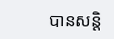បានសន្តិ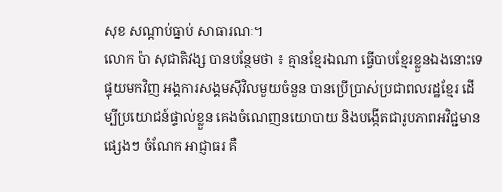សុខ សណ្តាប់ធ្នាប់ សាធារណៈ។
លោក ប៉ា សុជាតិវង្ស បានបន្ថែមថា ៖ គ្មានខ្មែរឯណា ធ្វើបាបខ្មែរខ្លួនឯងនោះទេ ផ្ទុយមកវិញ អង្គការសង្គមស៊ីវិលមួយចំនួន បានប្រើប្រាស់ប្រជាពលរដ្ឋខ្មែរ ដើម្បីប្រយោជន៍ផ្ទាល់ខ្លួន គេងចំណេញនយោបាយ និងបង្កើតជារូបភាពអវិជ្ជមានផ្សេងៗ ចំណែក អាជ្ញាធរ គឺ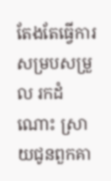តែងតែធ្វើការសម្របសម្រួល រកដំណោះ ស្រាយជូនពួកគា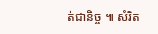ត់ជានិច្ច ៕ សំរិត